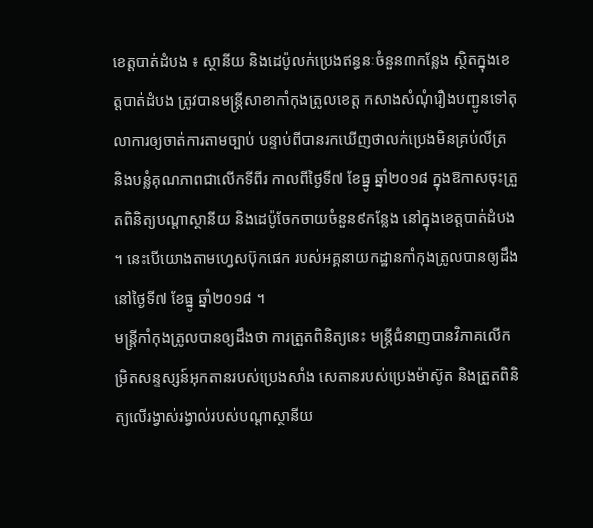ខេត្តបាត់ដំបង ៖ ស្ថានីយ និងដេប៉ូលក់ប្រេងឥន្ធនៈចំនួន៣កន្លែង ស្ថិតក្នុងខេត្តបាត់ដំបង ត្រូវបានមន្ត្រីសាខាកាំកុងត្រូលខេត្ត កសាងសំណុំរឿងបញ្ជូនទៅតុលាការឲ្យចាត់ការតាមច្បាប់ បន្ទាប់ពីបានរកឃើញថាលក់ប្រេងមិនគ្រប់លីត្រ និងបន្លំគុណភាពជាលើកទីពីរ កាលពីថ្ងៃទី៧ ខែធ្នូ ឆ្នាំ២០១៨ ក្នុងឱកាសចុះត្រួតពិនិត្យបណ្តាស្ថានីយ និងដេប៉ូចែកចាយចំនួន៩កន្លែង នៅក្នុងខេត្តបាត់ដំបង ។ នេះបើយោងតាមហ្វេសប៊ុកផេក របស់អគ្គនាយកដ្ឋានកាំកុងត្រូលបានឲ្យដឹង នៅថ្ងៃទី៧ ខែធ្នូ ឆ្នាំ២០១៨ ។
មន្ត្រីកាំកុងត្រូលបានឲ្យដឹងថា ការត្រួតពិនិត្យនេះ មន្ត្រីជំនាញបានវិភាគលើកម្រិតសន្ទស្សន៍អុកតានរបស់ប្រេងសាំង សេតានរបស់ប្រេងម៉ាស៊ូត និងត្រួតពិនិត្យលើរង្វាស់រង្វាល់របស់បណ្តាស្ថានីយ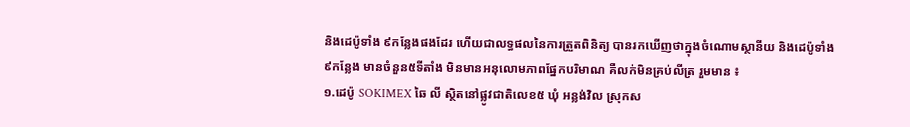និងដេប៉ូទាំង ៩កន្លែងផងដែរ ហើយជាលទ្ធផលនៃការត្រួតពិនិត្យ បានរកឃើញថាក្នុងចំណោមស្ថានីយ និងដេប៉ូទាំង៩កន្លែង មានចំនួន៥ទីតាំង មិនមានអនុលោមភាពផ្នែកបរិមាណ គឺលក់មិនគ្រប់លីត្រ រួមមាន ៖
១.ដេប៉ូ SOKIMEX ឆៃ លី ស្ថិតនៅផ្លូវជាតិលេខ៥ ឃុំ អន្លង់វិល ស្រុកស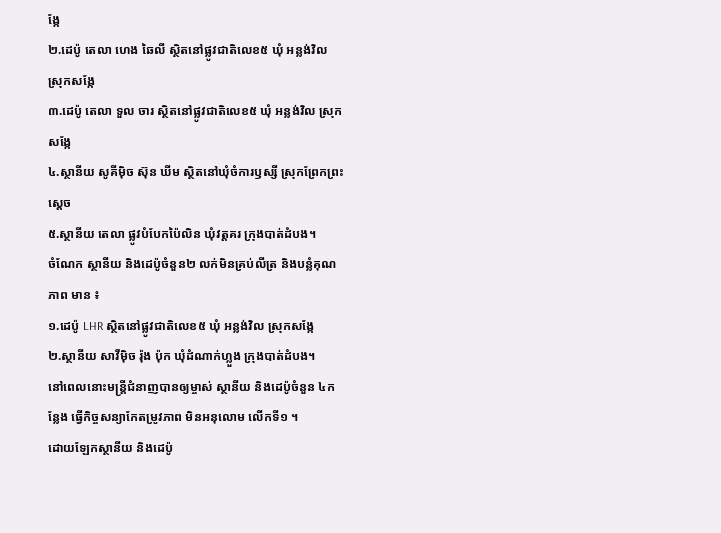ង្កែ
២.ដេប៉ូ តេលា ហេង ឆៃលី ស្ថិតនៅផ្លូវជាតិលេខ៥ ឃុំ អន្លង់វិល ស្រុកសង្កែ
៣.ដេប៉ូ តេលា ទួល ចារ ស្ថិតនៅផ្លូវជាតិលេខ៥ ឃុំ អន្លង់វិល ស្រុកសង្កែ
៤.ស្ថានីយ សូគីម៉ិច ស៊ុន ឃីម ស្ថិតនៅឃុំចំការឫស្សី ស្រុកព្រែកព្រះស្តេច
៥.ស្ថានីយ តេលា ផ្លូវបំបែកប៉ៃលិន ឃុំវត្តគរ ក្រុងបាត់ដំបង។
ចំណែក ស្ថានីយ និងដេប៉ូចំនួន២ លក់មិនគ្រប់លីត្រ និងបន្លំគុណភាព មាន ៖
១.ដេប៉ូ LHR ស្ថិតនៅផ្លូវជាតិលេខ៥ ឃុំ អន្លង់វិល ស្រុកសង្កែ
២.ស្ថានីយ សាវីម៉ិច រ៉ុង ប៉ុក ឃុំដំណាក់ហ្លួង ក្រុងបាត់ដំបង។
នៅពេលនោះមន្ត្រីជំនាញបានឲ្យម្ចាស់ ស្ថានីយ និងដេប៉ូចំនួន ៤កន្លែង ធ្វើកិច្ចសន្យាកែតម្រូវភាព មិនអនុលោម លើកទី១ ។
ដោយឡែកស្ថានីយ និងដេប៉ូ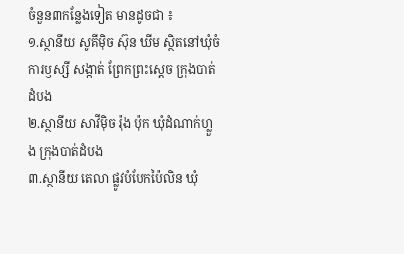ចំនួន៣កន្លែងទៀត មានដូចជា ៖
១.ស្ថានីយ សូគីម៉ិច ស៊ុន ឃីម ស្ថិតនៅឃុំចំការឫស្សី សង្កាត់ ព្រែកព្រះស្តេច ក្រុងបាត់ដំបង
២.ស្ថានីយ សាវីម៉ិច រ៉ុង ប៉ុក ឃុំដំណាក់ហ្លួង ក្រុងបាត់ដំបង
៣.ស្ថានីយ តេលា ផ្លូវបំបែកប៉ៃលិន ឃុំ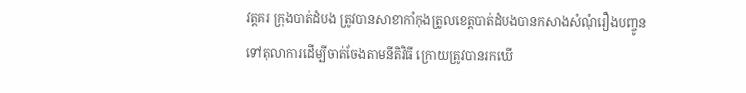វត្តគរ ក្រុងបាត់ដំបង ត្រូវបានសាខាកាំកុងត្រូលខេត្តបាត់ដំបងបានកសាងសំណុំរឿងបញ្ចូនទៅតុលាការដើម្បីចាត់ចែងតាមនីតិវិធី ក្រោយត្រូវបានរកឃើ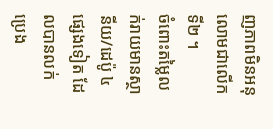ញភាពមិនអនុលោមជាលើកទី២ ។
ចំពោះតម្លៃលក់រាយមានស្ថានីយ/ដេប៉ូ ៤ផ្សេងទៀត ដែលបានលក់ប្រេង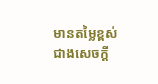មានតម្លៃខ្ពស់ជាងសេចក្តី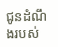ជូនដំណឹងរបស់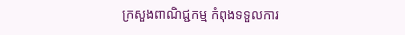ក្រសួងពាណិជ្ជកម្ម កំពុងទទួលការ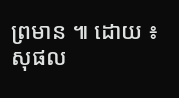ព្រមាន ៕ ដោយ ៖ សុផល